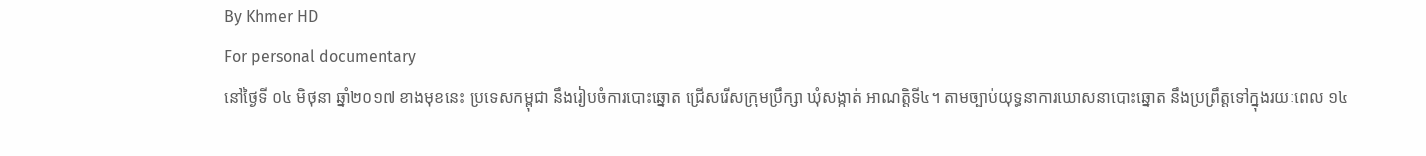By Khmer HD
For personal documentary
នៅថ្ងៃទី ០៤ មិថុនា ឆ្នាំ២០១៧ ខាងមុខនេះ ប្រទេសកម្ពុជា នឹងរៀបចំការបោះឆ្នោត ជ្រើសរើសក្រុមប្រឹក្សា ឃុំសង្កាត់ អាណត្តិទី៤។ តាមច្បាប់យុទ្ធនាការឃោសនាបោះឆ្នោត នឹងប្រព្រឹត្តទៅក្នុងរយៈពេល ១៤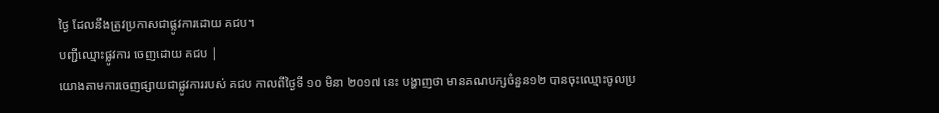ថ្ងៃ ដែលនឹងត្រូវប្រកាសជាផ្លូវការដោយ គជប។
បញ្ជីឈ្មោះផ្លូវការ ចេញដោយ គជប |
យោងតាមការចេញផ្សាយជាផ្លូវការរបស់ គជប កាលពីថ្ងៃទី ១០ មិនា ២០១៧ នេះ បង្ហាញថា មានគណបក្សចំនួន១២ បានចុះឈ្មោះចូលប្រ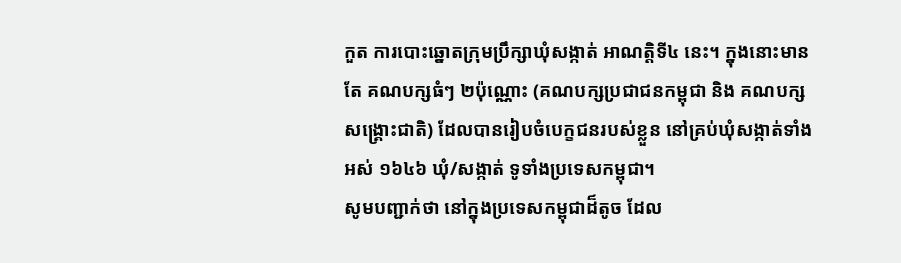កួត ការបោះឆ្នោតក្រុមប្រឹក្សាឃុំសង្កាត់ អាណត្តិទី៤ នេះ។ ក្នុងនោះមានតែ គណបក្សធំៗ ២ប៉ុណ្ណោះ (គណបក្សប្រជាជនកម្ពុជា និង គណបក្សសង្គ្រោះជាតិ) ដែលបានរៀបចំបេក្ខជនរបស់ខ្លួន នៅគ្រប់ឃុំសង្កាត់ទាំងអស់ ១៦៤៦ ឃុំ/សង្កាត់ ទូទាំងប្រទេសកម្ពុជា។
សូមបញ្ជាក់ថា នៅក្នុងប្រទេសកម្ពុជាដ៏តូច ដែល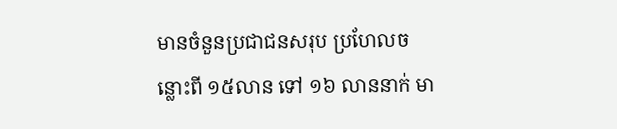មានចំនួនប្រជាជនសរុប ប្រហែលចន្លោះពី ១៥លាន ទៅ ១៦ លាននាក់ មា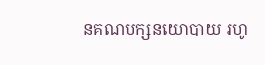នគណបក្សនយោបាយ រហូ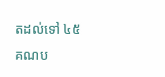តដល់ទៅ ៤៥ គណប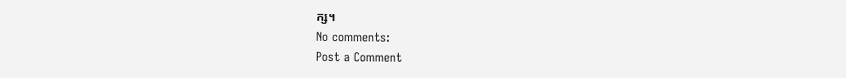ក្ស។
No comments:
Post a Comment